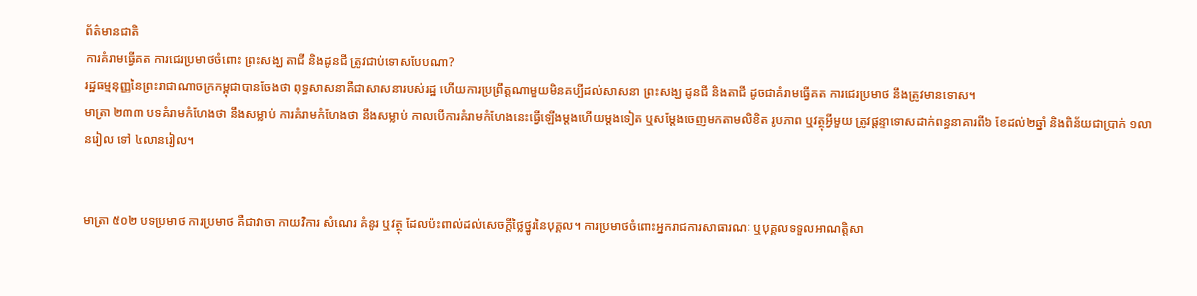ព័ត៌មានជាតិ
ការគំរាមធ្វើគត ការជេរប្រមាថចំពោះ ព្រះសង្ឃ តាជី និងដូនជី ត្រូវជាប់ទោសបែបណា?
រដ្ឋធម្មនុញ្ញនៃព្រះរាជាណាចក្រកម្ពុជាបានចែងថា ពុទ្ធសាសនាគឺជាសាសនារបស់រដ្ឋ ហើយការប្រព្រឹត្តណាមួយមិនគប្បីដល់សាសនា ព្រះសង្ឃ ដូនជី និងតាជី ដូចជាគំរាមធ្វើគត ការជេរប្រមាថ នឹងត្រូវមានទោស។
មាត្រា ២៣៣ បទគំរាមកំហែងថា នឹងសម្លាប់ ការគំរាមកំហែងថា នឹងសម្លាប់ កាលបើការគំរាមកំហែងនេះធ្វើឡើងម្តងហើយម្តងទៀត ឬសម្តែងចេញមកតាមលិខិត រូបភាព ឬវត្ថុអ្វីមួយ ត្រូវផ្តន្ទាទោសដាក់ពន្ធនាគារពី៦ ខែដល់២ឆ្នាំ និងពិន័យជាប្រាក់ ១លានរៀល ទៅ ៤លានរៀល។


មាត្រា ៥០២ បទប្រមាថ ការប្រមាថ គឺជាវាចា កាយវិការ សំណេរ គំនូរ ឬវត្ថុ ដែលប៉ះពាល់ដល់សេចក្តីថ្លៃថ្នូរនៃបុគ្គល។ ការប្រមាថចំពោះអ្នករាជការសាធារណៈ ឬបុគ្គលទទួលអាណត្តិសា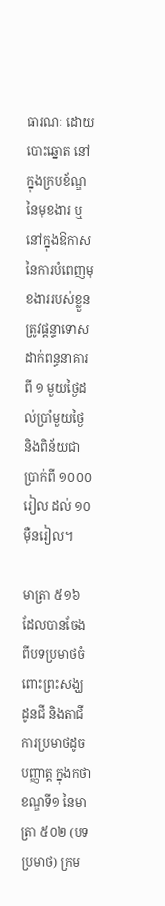ធារណៈ ដោយបោះឆ្នោត នៅក្នុងក្របខ័ណ្ឌនៃមុខងារ ឬនៅក្នុងឱកាសនៃការបំពេញមុខងាររបស់ខ្លួន ត្រូវផ្តន្ទាទោសដាក់ពន្ធនាគារពី ១ មួយថ្ងៃដល់ប្រាំមួយថ្ងៃ និងពិន័យជាប្រាក់ពី ១០០០រៀល ដល់ ១០ម៉ឺនរៀល។

មាត្រា ៥១៦ ដែលបានចែងពីបទប្រមាថចំពោះព្រះសង្ឃ ដូនជី និងតាជី ការប្រមាថដូចបញ្ញាត្ត ក្នុងកថាខណ្ឌទី១ នៃមាត្រា ៥០២ (បទប្រមាថ) ក្រម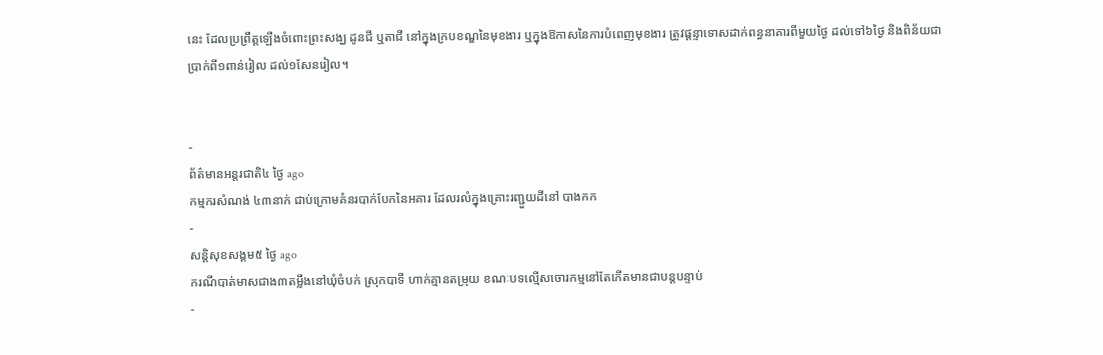នេះ ដែលប្រព្រឹត្តឡើងចំពោះព្រះសង្ឃ ដូនជី ឬតាជី នៅក្នុងក្របខណ្ឌនៃមុខងារ ឬក្នុងឱកាសនៃការបំពេញមុខងារ ត្រូវផ្តន្ទាទោសដាក់ពន្ធនាគារពីមួយថ្ងៃ ដល់ទៅ៦ថ្ងៃ និងពិន័យជាប្រាក់ពី១ពាន់រៀល ដល់១សែនរៀល។


-
ព័ត៌មានអន្ដរជាតិ៤ ថ្ងៃ ago
កម្មករសំណង់ ៤៣នាក់ ជាប់ក្រោមគំនរបាក់បែកនៃអគារ ដែលរលំក្នុងគ្រោះរញ្ជួយដីនៅ បាងកក
-
សន្តិសុខសង្គម៥ ថ្ងៃ ago
ករណីបាត់មាសជាង៣តម្លឹងនៅឃុំចំបក់ ស្រុកបាទី ហាក់គ្មានតម្រុយ ខណៈបទល្មើសចោរកម្មនៅតែកើតមានជាបន្តបន្ទាប់
-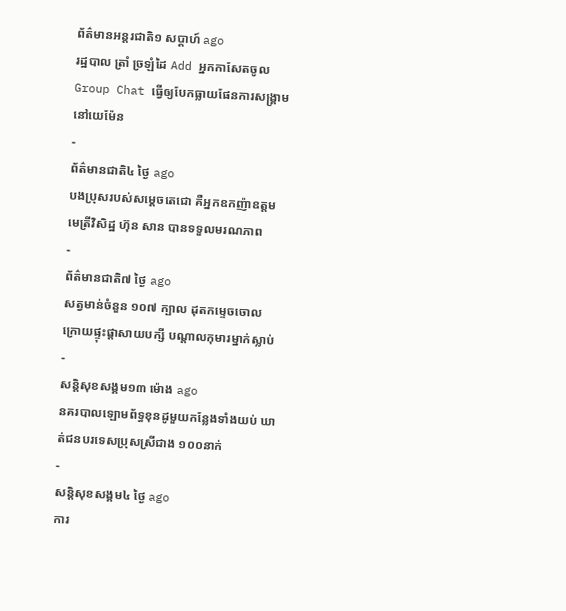ព័ត៌មានអន្ដរជាតិ១ សប្តាហ៍ ago
រដ្ឋបាល ត្រាំ ច្រឡំដៃ Add អ្នកកាសែតចូល Group Chat ធ្វើឲ្យបែកធ្លាយផែនការសង្គ្រាម នៅយេម៉ែន
-
ព័ត៌មានជាតិ៤ ថ្ងៃ ago
បងប្រុសរបស់សម្ដេចតេជោ គឺអ្នកឧកញ៉ាឧត្តមមេត្រីវិសិដ្ឋ ហ៊ុន សាន បានទទួលមរណភាព
-
ព័ត៌មានជាតិ៧ ថ្ងៃ ago
សត្វមាន់ចំនួន ១០៧ ក្បាល ដុតកម្ទេចចោល ក្រោយផ្ទុះផ្ដាសាយបក្សី បណ្តាលកុមារម្នាក់ស្លាប់
-
សន្តិសុខសង្គម១៣ ម៉ោង ago
នគរបាលឡោមព័ទ្ធខុនដូមួយកន្លែងទាំងយប់ ឃាត់ជនបរទេសប្រុសស្រីជាង ១០០នាក់
-
សន្តិសុខសង្គម៤ ថ្ងៃ ago
ការ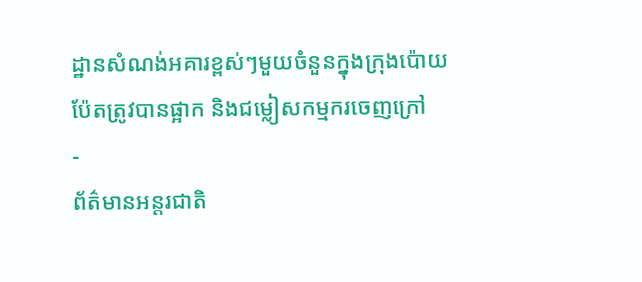ដ្ឋានសំណង់អគារខ្ពស់ៗមួយចំនួនក្នុងក្រុងប៉ោយប៉ែតត្រូវបានផ្អាក និងជម្លៀសកម្មករចេញក្រៅ
-
ព័ត៌មានអន្ដរជាតិ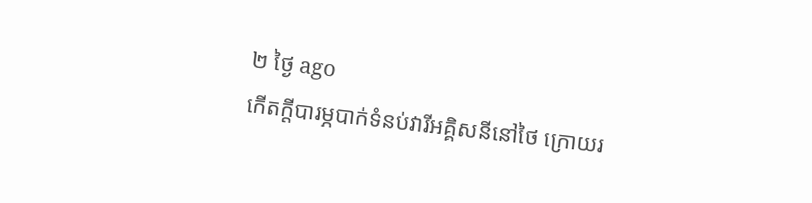២ ថ្ងៃ ago
កើតក្តីបារម្ភបាក់ទំនប់វារីអគ្គិសនីនៅថៃ ក្រោយរ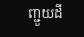ញ្ជួយដី